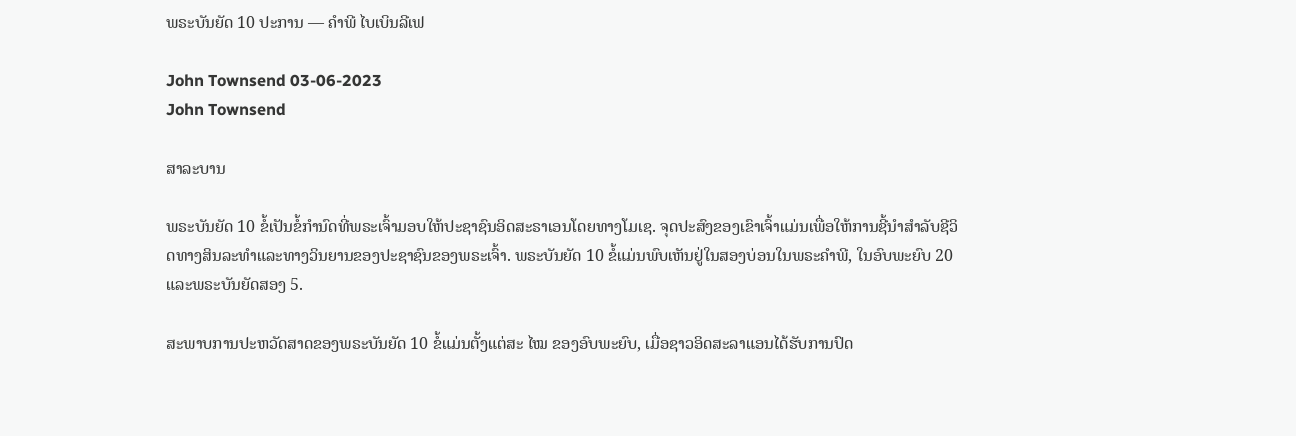ພຣະບັນຍັດ 10 ປະການ — ຄໍາພີ ໄບເບິນລີເຟ

John Townsend 03-06-2023
John Townsend

ສາລະບານ

ພຣະບັນຍັດ 10 ຂໍ້ເປັນຂໍ້ກຳນົດທີ່ພຣະເຈົ້າມອບໃຫ້ປະຊາຊົນອິດສະຣາເອນໂດຍທາງໂມເຊ. ຈຸດປະສົງຂອງເຂົາເຈົ້າແມ່ນເພື່ອໃຫ້ການຊີ້ນໍາສໍາລັບຊີວິດທາງສິນລະທໍາແລະທາງວິນຍານຂອງປະຊາຊົນຂອງພຣະເຈົ້າ. ພຣະບັນຍັດ 10 ຂໍ້ແມ່ນພົບເຫັນຢູ່ໃນສອງບ່ອນໃນພຣະຄໍາພີ, ໃນອົບພະຍົບ 20 ແລະພຣະບັນຍັດສອງ 5.

ສະພາບການປະຫວັດສາດຂອງພຣະບັນຍັດ 10 ຂໍ້ແມ່ນຕັ້ງແຕ່ສະ ໄໝ ຂອງອົບພະຍົບ, ເມື່ອຊາວອິດສະລາແອນໄດ້ຮັບການປົດ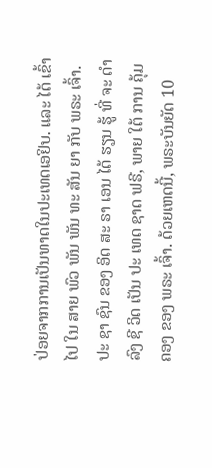ປ່ອຍຈາກການເປັນທາດໃນປະເທດເອຢິບ. ແລະ ໄດ້ ເຂົ້າ ໄປ ໃນ ສາຍ ພົວ ພັນ ພັນ ທະ ສັນ ຍາ ກັບ ພຣະ ເຈົ້າ. ປະ ຊາ ຊົນ ຂອງ ອິດ ສະ ຣາ ເອນ ໄດ້ ຮຽນ ຮູ້ ທີ່ ຈະ ດໍາ ລົງ ຊີ ວິດ ເປັນ ປະ ເທດ ຊາດ ຟຣີ, ພາຍ ໃຕ້ ການ ຄຸ້ມ ຄອງ ຂອງ ພຣະ ເຈົ້າ. ດ້ວຍເຫດນີ້, ພຣະບັນຍັດ 10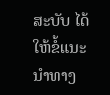ສະບັບ ໄດ້ໃຫ້ຂໍ້ແນະນຳທາງ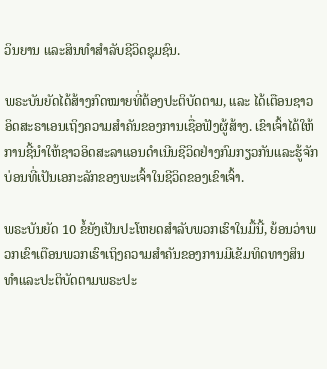ວິນຍານ ແລະສິນທຳສຳລັບຊີວິດຊຸມຊົນ.

ພຣະບັນຍັດໄດ້ສ້າງກົດໝາຍທີ່ຕ້ອງປະຕິບັດຕາມ, ແລະ ໄດ້ເຕືອນຊາວອິດສະຣາເອນເຖິງຄວາມສຳຄັນຂອງການເຊື່ອຟັງຜູ້ສ້າງ. ເຂົາເຈົ້າໄດ້ໃຫ້ການຊີ້ນຳໃຫ້ຊາວອິດສະລາແອນດຳເນີນຊີວິດຢ່າງກົມກຽວກັນແລະຮູ້ຈັກບ່ອນທີ່ເປັນເອກະລັກຂອງພະເຈົ້າໃນຊີວິດຂອງເຂົາເຈົ້າ.

ພຣະບັນຍັດ 10 ຂໍ້ຍັງເປັນປະໂຫຍດສໍາລັບພວກເຮົາໃນມື້ນີ້, ຍ້ອນວ່າພວກເຂົາເຕືອນພວກເຮົາເຖິງຄວາມສໍາຄັນຂອງການມີເຂັມທິດທາງສິນທໍາແລະປະຕິບັດຕາມພຣະປະ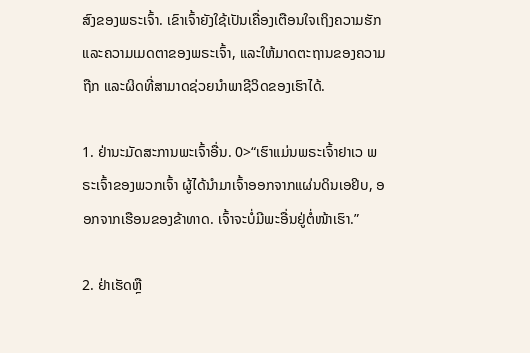ສົງຂອງພຣະເຈົ້າ. ເຂົາເຈົ້າຍັງໃຊ້ເປັນເຄື່ອງເຕືອນໃຈເຖິງຄວາມຮັກແລະຄວາມເມດຕາຂອງພຣະເຈົ້າ, ແລະໃຫ້ມາດຕະຖານຂອງຄວາມຖືກ ແລະຜິດທີ່ສາມາດຊ່ວຍນໍາພາຊີວິດຂອງເຮົາໄດ້.

1. ຢ່ານະມັດສະການພະເຈົ້າອື່ນ. 0>“ເຮົາແມ່ນພຣະເຈົ້າຢາເວ ພຣະເຈົ້າຂອງພວກເຈົ້າ ຜູ້ໄດ້ນຳມາເຈົ້າອອກຈາກແຜ່ນດິນເອຢິບ, ອອກຈາກເຮືອນຂອງຂ້າທາດ. ເຈົ້າຈະບໍ່ມີພະອື່ນຢູ່ຕໍ່ໜ້າເຮົາ.”

2. ຢ່າເຮັດຫຼື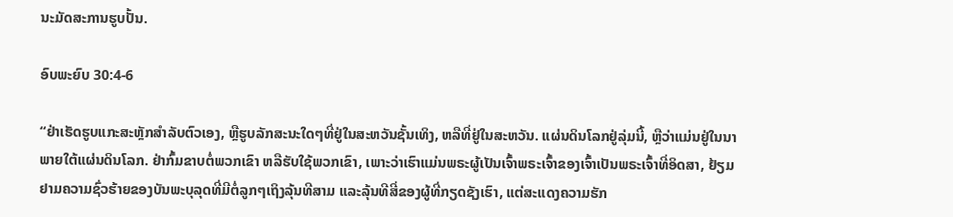ນະມັດສະການຮູບປັ້ນ.

ອົບພະຍົບ 30:4-6

“ຢ່າເຮັດຮູບແກະສະຫຼັກສຳລັບຕົວເອງ, ຫຼືຮູບລັກສະນະໃດໆທີ່ຢູ່ໃນສະຫວັນຊັ້ນເທິງ, ຫລືທີ່ຢູ່ໃນສະຫວັນ. ແຜ່ນດິນໂລກຢູ່ລຸ່ມນີ້, ຫຼືວ່າແມ່ນຢູ່ໃນນາພາຍໃຕ້ແຜ່ນດິນໂລກ. ຢ່າກົ້ມຂາບຕໍ່ພວກເຂົາ ຫລືຮັບໃຊ້ພວກເຂົາ, ເພາະວ່າເຮົາແມ່ນພຣະຜູ້ເປັນເຈົ້າພຣະເຈົ້າຂອງເຈົ້າເປັນພຣະເຈົ້າທີ່ອິດສາ, ຢ້ຽມຢາມຄວາມຊົ່ວຮ້າຍຂອງບັນພະບຸລຸດທີ່ມີຕໍ່ລູກໆເຖິງລຸ້ນທີສາມ ແລະລຸ້ນທີສີ່ຂອງຜູ້ທີ່ກຽດຊັງເຮົາ, ແຕ່ສະແດງຄວາມຮັກ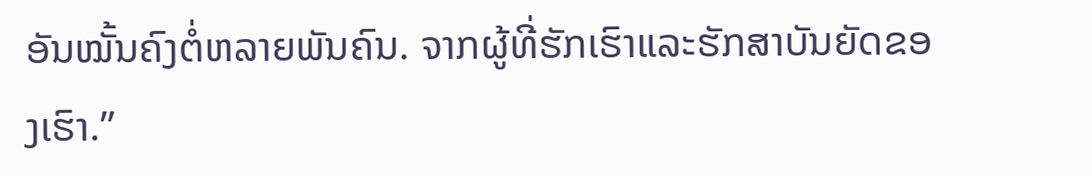ອັນໝັ້ນຄົງຕໍ່ຫລາຍພັນຄົນ. ຈາກຜູ້ທີ່ຮັກເຮົາແລະຮັກສາບັນຍັດຂອງເຮົາ.”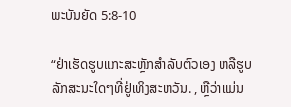ພະບັນຍັດ 5:8-10

“ຢ່າເຮັດຮູບແກະສະຫຼັກສຳລັບຕົວເອງ ຫລືຮູບລັກສະນະໃດໆທີ່ຢູ່ເທິງສະຫວັນ. , ຫຼືວ່າແມ່ນ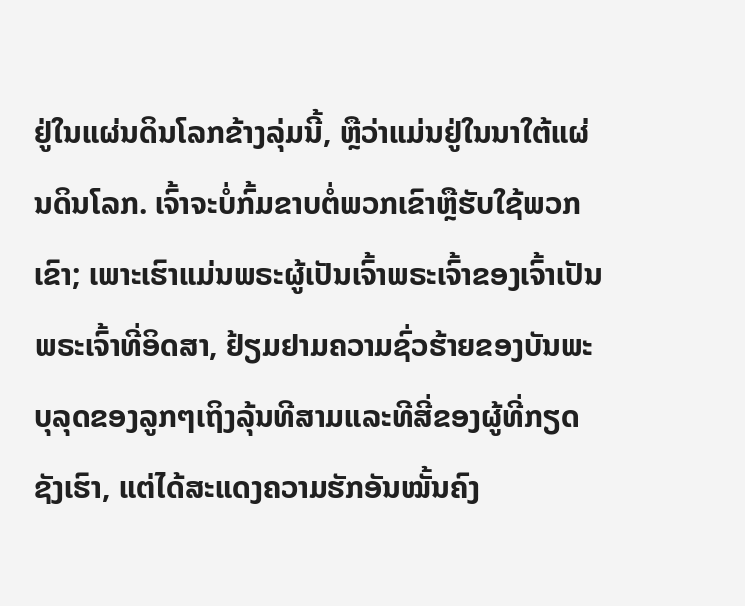ຢູ່ໃນແຜ່ນດິນໂລກຂ້າງລຸ່ມນີ້, ຫຼືວ່າແມ່ນຢູ່ໃນນາໃຕ້ແຜ່ນດິນໂລກ. ເຈົ້າຈະບໍ່ກົ້ມຂາບຕໍ່ພວກເຂົາຫຼືຮັບໃຊ້ພວກເຂົາ; ເພາະເຮົາແມ່ນພຣະຜູ້ເປັນເຈົ້າພຣະເຈົ້າຂອງເຈົ້າເປັນພຣະເຈົ້າທີ່ອິດສາ, ຢ້ຽມຢາມຄວາມຊົ່ວຮ້າຍຂອງບັນພະບຸລຸດຂອງລູກໆເຖິງລຸ້ນທີສາມແລະທີສີ່ຂອງຜູ້ທີ່ກຽດຊັງເຮົາ, ແຕ່ໄດ້ສະແດງຄວາມຮັກອັນໝັ້ນຄົງ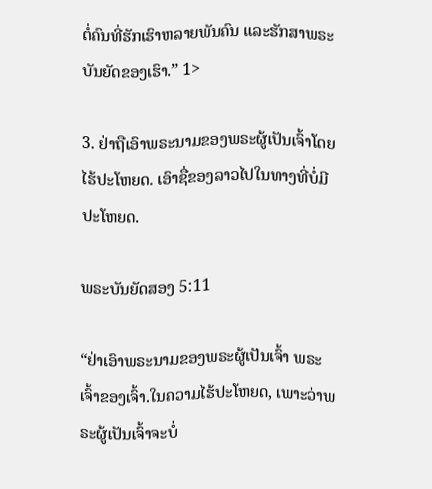ຕໍ່ຄົນທີ່ຮັກເຮົາຫລາຍພັນຄົນ ແລະຮັກສາພຣະບັນຍັດຂອງເຮົາ.” 1>

3. ຢ່າຖືເອົາພຣະນາມຂອງພຣະຜູ້ເປັນເຈົ້າໂດຍໄຮ້ປະໂຫຍດ. ເອົາຊື່ຂອງລາວໄປໃນທາງທີ່ບໍ່ມີປະໂຫຍດ.

ພຣະບັນຍັດສອງ 5:11

“ຢ່າເອົາພຣະນາມຂອງພຣະຜູ້ເປັນເຈົ້າ ພຣະເຈົ້າຂອງເຈົ້າ.ໃນຄວາມໄຮ້ປະໂຫຍດ, ເພາະວ່າພຣະຜູ້ເປັນເຈົ້າຈະບໍ່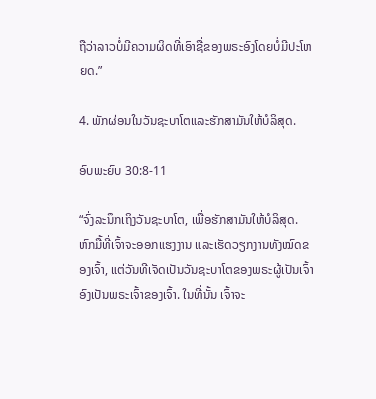ຖືວ່າລາວບໍ່ມີຄວາມຜິດທີ່ເອົາຊື່ຂອງພຣະອົງໂດຍບໍ່ມີປະໂຫຍດ.”

4. ພັກຜ່ອນໃນວັນຊະບາໂຕແລະຮັກສາມັນໃຫ້ບໍລິສຸດ.

ອົບພະຍົບ 30:8-11

“ຈົ່ງລະນຶກເຖິງວັນຊະບາໂຕ, ເພື່ອຮັກສາມັນໃຫ້ບໍລິສຸດ. ຫົກມື້ທີ່ເຈົ້າຈະອອກແຮງງານ ແລະເຮັດວຽກງານທັງໝົດຂອງເຈົ້າ, ແຕ່ວັນທີເຈັດເປັນວັນຊະບາໂຕຂອງພຣະຜູ້ເປັນເຈົ້າອົງເປັນພຣະເຈົ້າຂອງເຈົ້າ. ໃນທີ່ນັ້ນ ເຈົ້າຈະ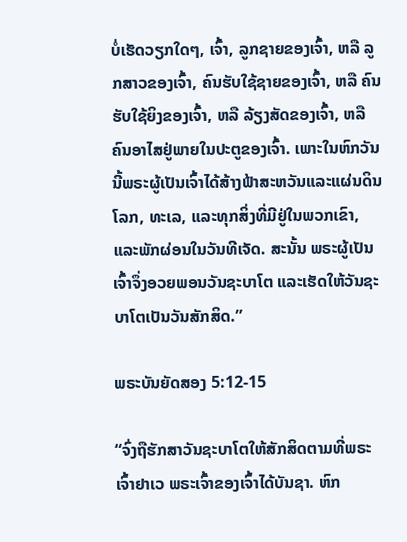ບໍ່ເຮັດວຽກໃດໆ, ເຈົ້າ, ລູກຊາຍຂອງເຈົ້າ, ຫລື ລູກສາວຂອງເຈົ້າ, ຄົນຮັບໃຊ້ຊາຍຂອງເຈົ້າ, ຫລື ຄົນຮັບໃຊ້ຍິງຂອງເຈົ້າ, ຫລື ລ້ຽງສັດຂອງເຈົ້າ, ຫລື ຄົນອາໄສຢູ່ພາຍໃນປະຕູຂອງເຈົ້າ. ເພາະໃນຫົກວັນນີ້ພຣະຜູ້ເປັນເຈົ້າໄດ້ສ້າງຟ້າສະຫວັນແລະແຜ່ນດິນໂລກ, ທະເລ, ແລະທຸກສິ່ງທີ່ມີຢູ່ໃນພວກເຂົາ, ແລະພັກຜ່ອນໃນວັນທີເຈັດ. ສະນັ້ນ ພຣະຜູ້ເປັນເຈົ້າຈຶ່ງອວຍພອນວັນຊະບາໂຕ ແລະເຮັດໃຫ້ວັນຊະບາໂຕເປັນວັນສັກສິດ.”

ພຣະບັນຍັດສອງ 5:12-15

“ຈົ່ງຖືຮັກສາວັນຊະບາໂຕໃຫ້ສັກສິດຕາມທີ່ພຣະເຈົ້າຢາເວ ພຣະເຈົ້າຂອງເຈົ້າໄດ້ບັນຊາ. ຫົກ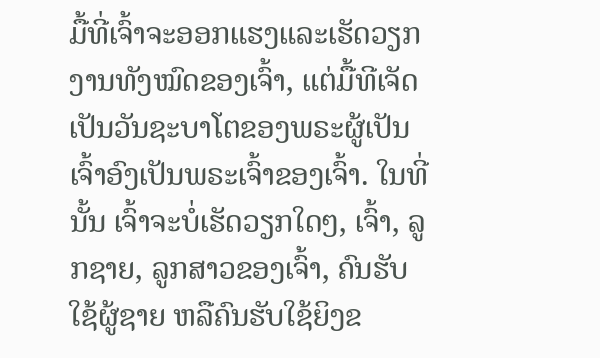ມື້ທີ່ເຈົ້າຈະອອກແຮງແລະເຮັດວຽກງານທັງໝົດຂອງເຈົ້າ, ແຕ່ມື້ທີເຈັດເປັນວັນຊະບາໂຕຂອງພຣະຜູ້ເປັນເຈົ້າອົງເປັນພຣະເຈົ້າຂອງເຈົ້າ. ໃນທີ່ນັ້ນ ເຈົ້າຈະບໍ່ເຮັດວຽກໃດໆ, ເຈົ້າ, ລູກຊາຍ, ລູກສາວຂອງເຈົ້າ, ຄົນຮັບໃຊ້ຜູ້ຊາຍ ຫລືຄົນຮັບໃຊ້ຍິງຂ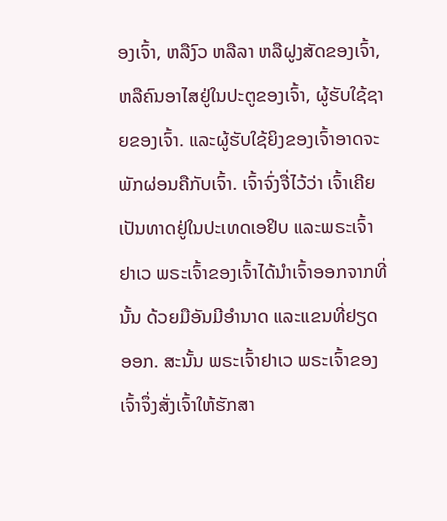ອງເຈົ້າ, ຫລືງົວ ຫລືລາ ຫລືຝູງສັດຂອງເຈົ້າ, ຫລືຄົນອາໄສຢູ່ໃນປະຕູຂອງເຈົ້າ, ຜູ້ຮັບໃຊ້ຊາຍຂອງເຈົ້າ. ແລະຜູ້ຮັບໃຊ້ຍິງຂອງເຈົ້າອາດຈະພັກຜ່ອນຄືກັບເຈົ້າ. ເຈົ້າຈົ່ງຈື່ໄວ້ວ່າ ເຈົ້າເຄີຍເປັນທາດຢູ່ໃນປະເທດເອຢິບ ແລະພຣະເຈົ້າຢາເວ ພຣະເຈົ້າຂອງເຈົ້າໄດ້ນຳເຈົ້າອອກຈາກທີ່ນັ້ນ ດ້ວຍມືອັນມີອຳນາດ ແລະແຂນທີ່ຢຽດອອກ. ສະນັ້ນ ພຣະເຈົ້າຢາເວ ພຣະເຈົ້າຂອງເຈົ້າຈຶ່ງສັ່ງເຈົ້າໃຫ້ຮັກສາ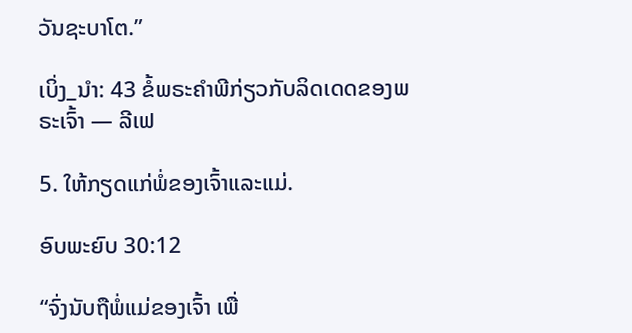ວັນຊະບາໂຕ.”

ເບິ່ງ_ນຳ: 43 ຂໍ້ພຣະຄໍາພີກ່ຽວກັບລິດເດດຂອງພຣະເຈົ້າ — ລີເຟ

5. ໃຫ້ກຽດແກ່ພໍ່ຂອງເຈົ້າແລະແມ່.

ອົບພະຍົບ 30:12

“ຈົ່ງນັບຖືພໍ່ແມ່ຂອງເຈົ້າ ເພື່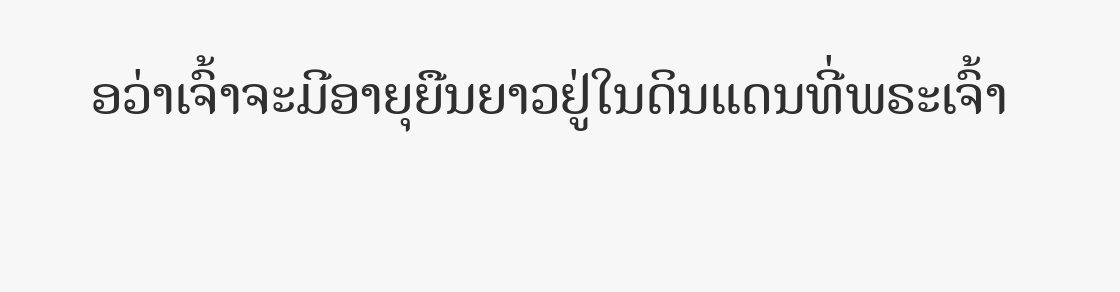ອວ່າເຈົ້າຈະມີອາຍຸຍືນຍາວຢູ່ໃນດິນແດນທີ່ພຣະເຈົ້າ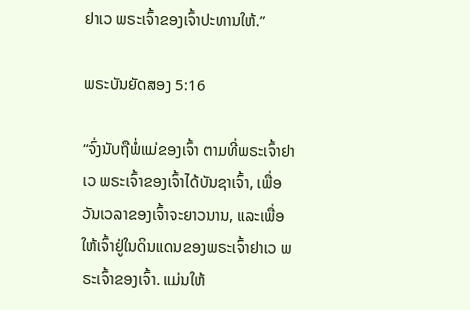ຢາເວ ພຣະເຈົ້າຂອງເຈົ້າປະທານໃຫ້.”

ພຣະບັນຍັດສອງ 5:16

“ຈົ່ງນັບຖືພໍ່ແມ່ຂອງເຈົ້າ ຕາມທີ່ພຣະເຈົ້າຢາເວ ພຣະເຈົ້າຂອງເຈົ້າໄດ້ບັນຊາເຈົ້າ, ເພື່ອວັນເວລາຂອງເຈົ້າຈະຍາວນານ, ແລະເພື່ອໃຫ້ເຈົ້າຢູ່ໃນດິນແດນຂອງພຣະເຈົ້າຢາເວ ພຣະເຈົ້າຂອງເຈົ້າ. ແມ່ນໃຫ້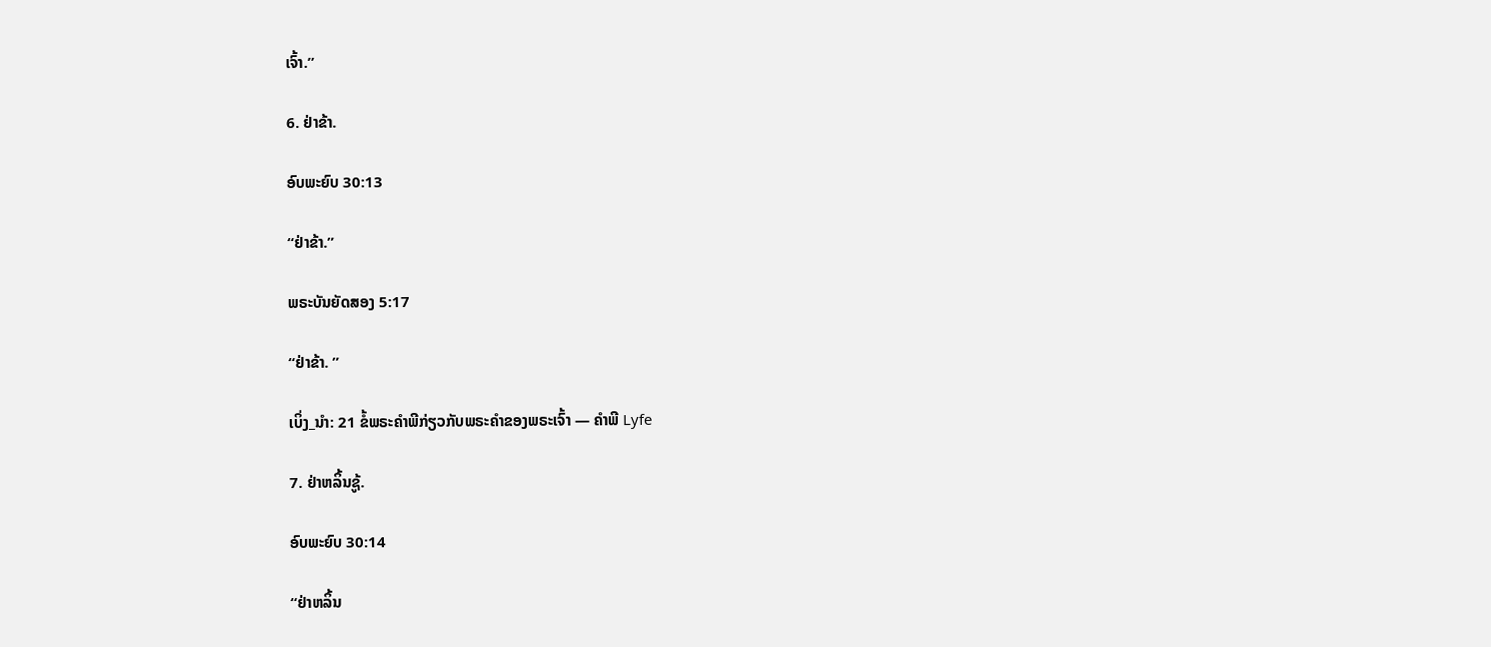ເຈົ້າ.”

6. ຢ່າຂ້າ.

ອົບພະຍົບ 30:13

“ຢ່າຂ້າ.”

ພຣະບັນຍັດສອງ 5:17

“ຢ່າຂ້າ. ”

ເບິ່ງ_ນຳ: 21 ຂໍ້ພຣະຄໍາພີກ່ຽວກັບພຣະຄໍາຂອງພຣະເຈົ້າ — ຄໍາພີ Lyfe

7. ຢ່າຫລິ້ນຊູ້.

ອົບພະຍົບ 30:14

“ຢ່າຫລິ້ນ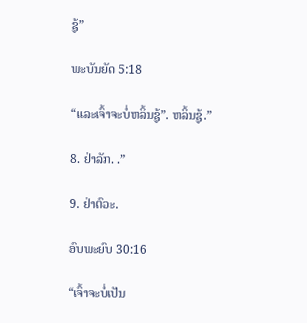ຊູ້”

ພະບັນຍັດ 5:18

“ແລະເຈົ້າຈະບໍ່ຫລິ້ນຊູ້”. ຫລິ້ນຊູ້.”

8. ຢ່າລັກ. .”

9. ຢ່າຕົວະ.

ອົບພະຍົບ 30:16

“ເຈົ້າຈະບໍ່ເປັນ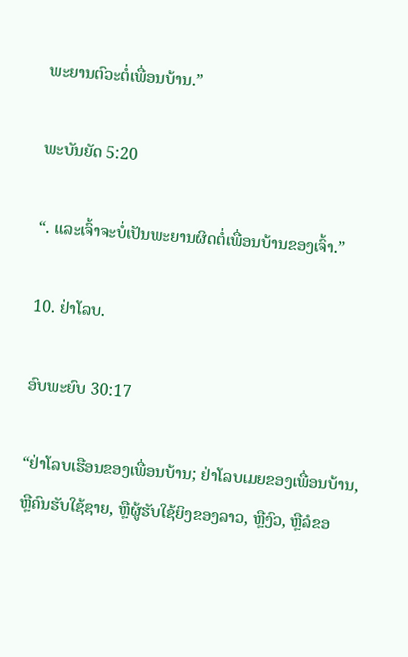ພະຍານຕົວະຕໍ່ເພື່ອນບ້ານ.”

ພະບັນຍັດ 5:20

“. ແລະເຈົ້າຈະບໍ່ເປັນພະຍານຜິດຕໍ່ເພື່ອນບ້ານຂອງເຈົ້າ.”

10. ຢ່າໂລບ.

ອົບພະຍົບ 30:17

“ຢ່າໂລບເຮືອນຂອງເພື່ອນບ້ານ; ຢ່າໂລບເມຍຂອງເພື່ອນບ້ານ, ຫຼືຄົນຮັບໃຊ້ຊາຍ, ຫຼືຜູ້ຮັບໃຊ້ຍິງຂອງລາວ, ຫຼືງົວ, ຫຼືລໍຂອ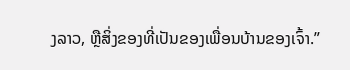ງລາວ, ຫຼືສິ່ງຂອງທີ່ເປັນຂອງເພື່ອນບ້ານຂອງເຈົ້າ.”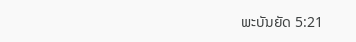ພະບັນຍັດ 5:21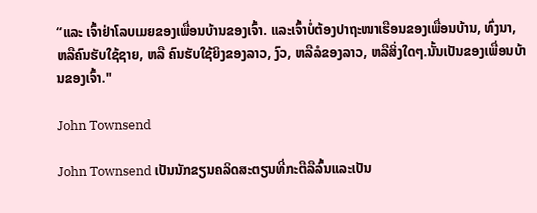“ແລະ ເຈົ້າຢ່າໂລບເມຍຂອງເພື່ອນບ້ານຂອງເຈົ້າ. ແລະເຈົ້າບໍ່ຕ້ອງປາຖະໜາເຮືອນຂອງເພື່ອນບ້ານ, ທົ່ງນາ, ຫລືຄົນຮັບໃຊ້ຊາຍ, ຫລື ຄົນຮັບໃຊ້ຍິງຂອງລາວ, ງົວ, ຫລືລໍຂອງລາວ, ຫລືສິ່ງໃດໆ.ນັ້ນເປັນຂອງເພື່ອນບ້ານຂອງເຈົ້າ."

John Townsend

John Townsend ເປັນນັກຂຽນຄລິດສະຕຽນທີ່ກະຕືລືລົ້ນແລະເປັນ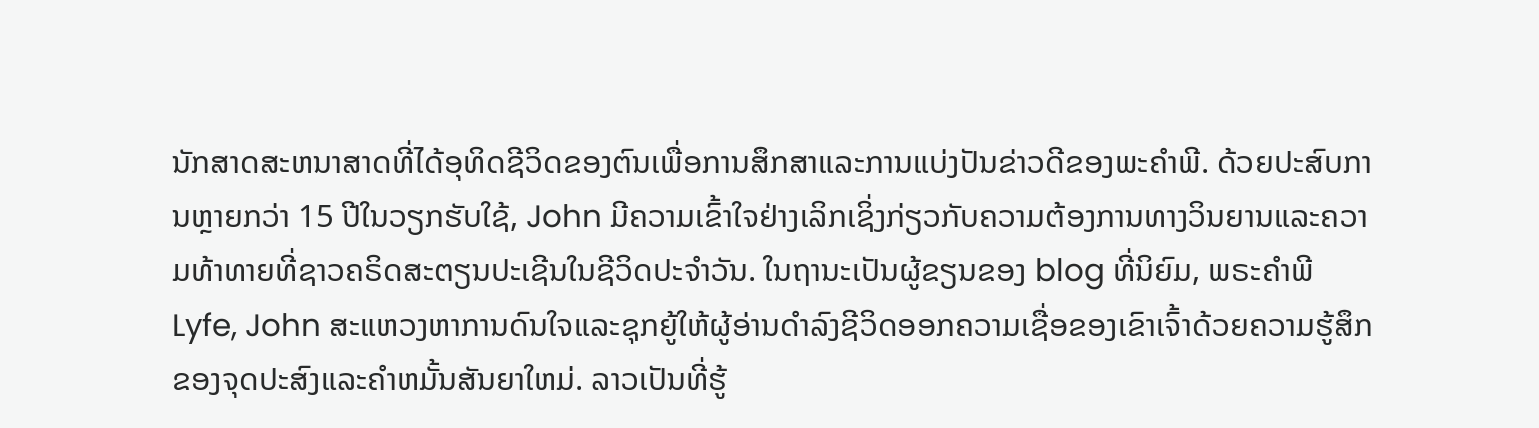ນັກສາດສະຫນາສາດທີ່ໄດ້ອຸທິດຊີວິດຂອງຕົນເພື່ອການສຶກສາແລະການແບ່ງປັນຂ່າວດີຂອງພະຄໍາພີ. ດ້ວຍປະສົບການຫຼາຍກວ່າ 15 ປີໃນວຽກຮັບໃຊ້, John ມີຄວາມເຂົ້າໃຈຢ່າງເລິກເຊິ່ງກ່ຽວກັບຄວາມຕ້ອງການທາງວິນຍານແລະຄວາມທ້າທາຍທີ່ຊາວຄຣິດສະຕຽນປະເຊີນໃນຊີວິດປະຈໍາວັນ. ໃນຖານະເປັນຜູ້ຂຽນຂອງ blog ທີ່ນິຍົມ, ພຣະຄໍາພີ Lyfe, John ສະແຫວງຫາການດົນໃຈແລະຊຸກຍູ້ໃຫ້ຜູ້ອ່ານດໍາລົງຊີວິດອອກຄວາມເຊື່ອຂອງເຂົາເຈົ້າດ້ວຍຄວາມຮູ້ສຶກຂອງຈຸດປະສົງແລະຄໍາຫມັ້ນສັນຍາໃຫມ່. ລາວເປັນທີ່ຮູ້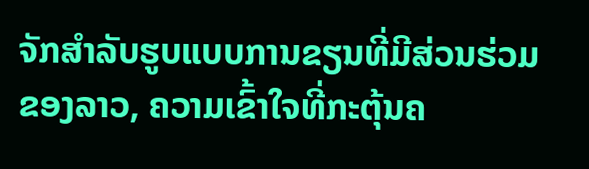ຈັກສໍາລັບຮູບແບບການຂຽນທີ່ມີສ່ວນຮ່ວມຂອງລາວ, ຄວາມເຂົ້າໃຈທີ່ກະຕຸ້ນຄ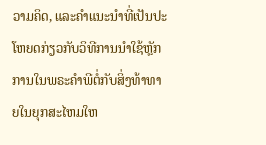ວາມຄິດ, ແລະຄໍາແນະນໍາທີ່ເປັນປະໂຫຍດກ່ຽວກັບວິທີການນໍາໃຊ້ຫຼັກການໃນພຣະຄໍາພີຕໍ່ກັບສິ່ງທ້າທາຍໃນຍຸກສະໄຫມໃຫ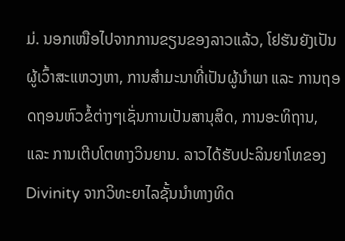ມ່. ນອກເໜືອໄປຈາກການຂຽນຂອງລາວແລ້ວ, ໂຢຮັນຍັງເປັນຜູ້ເວົ້າສະແຫວງຫາ, ການສຳມະນາທີ່ເປັນຜູ້ນຳພາ ແລະ ການຖອດຖອນຫົວຂໍ້ຕ່າງໆເຊັ່ນການເປັນສານຸສິດ, ການອະທິຖານ, ແລະ ການເຕີບໂຕທາງວິນຍານ. ລາວໄດ້ຮັບປະລິນຍາໂທຂອງ Divinity ຈາກວິທະຍາໄລຊັ້ນນໍາທາງທິດ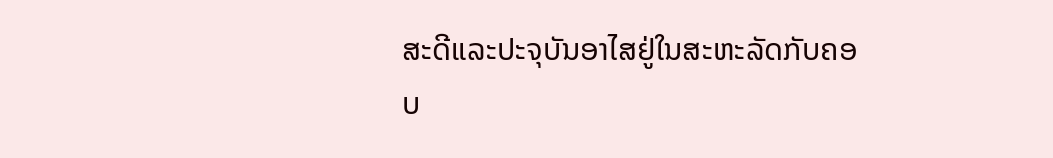ສະດີແລະປະຈຸບັນອາໄສຢູ່ໃນສະຫະລັດກັບຄອບ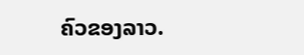ຄົວຂອງລາວ.